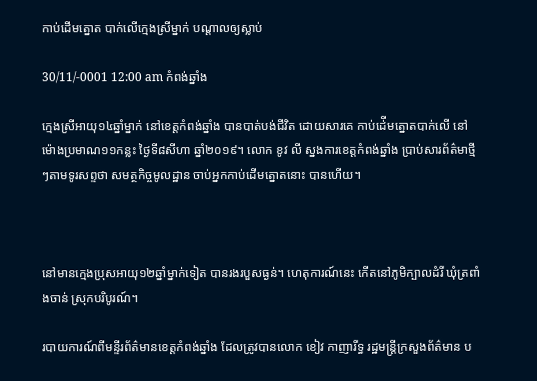កាប់ដើមត្នោត បាក់លើក្មេងស្រីម្នាក់ បណ្តាលឲ្យស្លាប់

30/11/-0001 12:00 am កំពង់ឆ្នាំង

ក្មេងស្រីអាយុ១៤ឆ្នាំម្នាក់ នៅខេត្តកំពង់ឆ្នាំង បានបាត់បង់ជីវិត ដោយសារគេ កាប់ដ់ើមត្នោតបាក់លើ នៅម៉ោងប្រមាណ១១កន្លះ ថ្ងៃទី៨សីហា ឆ្នាំ២០១៩។ លោក ខូវ លី ស្នងការខេត្តកំពង់ឆ្នាំង ប្រាប់សារព័ត៌មាថ្មីៗតាមទូរសព្ទថា សមត្ថកិច្ចមូលដ្ឋាន ចាប់អ្នកកាប់ដើមត្នោតនោះ បានហើយ។



នៅមានក្មេងប្រុសអាយុ១២ឆ្នាំម្នាក់ទៀត បានរងរបួសធ្ងន់។ ហេតុការណ៍នេះ កើតនៅភូមិក្បាលដំរី ឃុំត្រពាំងចាន់ ស្រុកបរិបូរណ៍។

របាយការណ៍ពីមន្ទីរព័ត៌មានខេត្តកំពង់ឆ្នាំង ដែលត្រូវបានលោក ខៀវ កាញារីទ្ធ រដ្ឋមន្រ្តីក្រសួងព័ត៌មាន ប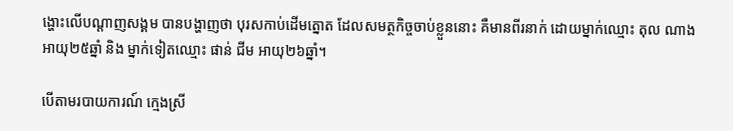ង្ហោះលើបណ្តាញសង្គម បានបង្ហាញថា បុរសកាប់ដើមត្នោត ដែលសមត្ថកិច្ចចាប់ខ្លួននោះ គឺមានពីរនាក់ ដោយម្នាក់ឈ្មោះ តុល ណាង អាយុ២៥ឆ្នាំ និង ម្នាក់ទៀតឈ្មោះ ផាន់ ជីម អាយុ២៦ឆ្នាំ។

បើតាមរបាយការណ៍ ក្មេងស្រី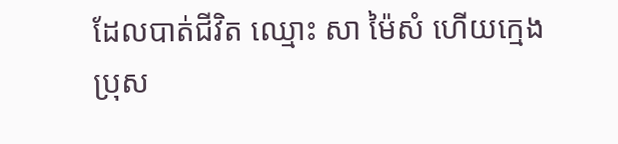ដែលបាត់ជីវិត ឈ្មោះ សា ម៉ៃសំ ហើយក្មេងប្រុស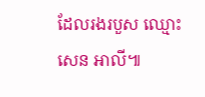ដែលរងរបួស ឈ្មោះ សេន អាលី៕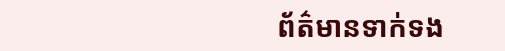ព័ត៌មានទាក់ទង